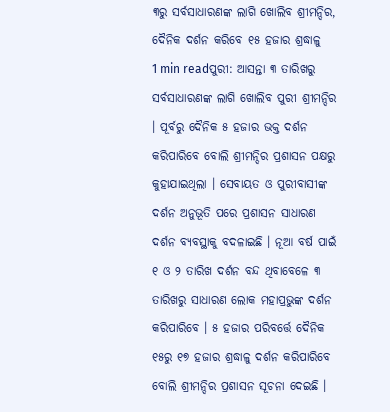୩ରୁ ସର୍ବସାଧାରଣଙ୍କ ଲାଗି ଖୋଲିବ ଶ୍ରୀମନ୍ଦିର, ଦୈନିକ ଦର୍ଶନ କରିବେ ୧୫ ହଜାର ଶ୍ରଦ୍ଧାଳୁ
1 min readପୁରୀ: ଆସନ୍ତା ୩ ତାରିଖରୁ ସର୍ବସାଧାରଣଙ୍କ ଲାଗି ଖୋଲିବ ପୁରୀ ଶ୍ରୀମନ୍ଦିର । ପୂର୍ବରୁ ଦୈନିକ ୫ ହଜାର ଭକ୍ତ ଦର୍ଶନ କରିପାରିବେ ବୋଲି ଶ୍ରୀମନ୍ଦିର ପ୍ରଶାସନ ପକ୍ଷରୁ କୁହାଯାଇଥିଲା । ସେବାୟତ ଓ ପୁରୀବାସୀଙ୍କ ଦର୍ଶନ ଅନୁଭୂତି ପରେ ପ୍ରଶାସନ ସାଧାରଣ ଦର୍ଶନ ବ୍ୟବସ୍ଥାକୁ ବଦଳାଇଛି । ନୂଆ ବର୍ଷ ପାଇଁ ୧ ଓ ୨ ତାରିଖ ଦର୍ଶନ ବନ୍ଦ ଥିବାବେଳେ ୩ ତାରିଖରୁ ସାଧାରଣ ଲୋକ ମହାପ୍ରଭୁଙ୍କ ଦର୍ଶନ କରିପାରିବେ । ୫ ହଜାର ପରିବର୍ତ୍ତେ ଦୈନିକ ୧୫ରୁ ୧୭ ହଜାର ଶ୍ରଦ୍ଧାଳୁ ଦର୍ଶନ କରିପାରିବେ ବୋଲି ଶ୍ରୀମନ୍ଦିର ପ୍ରଶାସନ ସୂଚନା ଦେଇଛି ।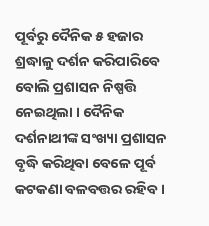ପୂର୍ବରୁ ଦୈନିକ ୫ ହଜାର ଶ୍ରଦ୍ଧାଳୁ ଦର୍ଶନ କରିପାରିବେ ବୋଲି ପ୍ରଶାସନ ନିଷ୍ପତ୍ତି ନେଇଥିଲା । ଦୈନିକ ଦର୍ଶନାଥୀଙ୍କ ସଂଖ୍ୟା ପ୍ରଶାସନ ବୃଦ୍ଧି କରିଥିବା ବେଳେ ପୂର୍ବ କଟକଣା ବଳବତ୍ତର ରହିବ ।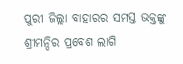ପୁରୀ ଜିଲ୍ଲା ବାହାରର ସମସ୍ତ ଭକ୍ତଙ୍କୁ ଶ୍ରୀମନ୍ଦିର ପ୍ରବେଶ ଲାଗି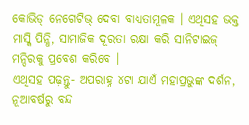କୋଭିଡ୍ ନେଗେଟିଭ୍ ଦେବା ବାଧ୍ୟତାମୂଳକ । ଏଥିସହ ଭକ୍ତ ମାସ୍କି ପିନ୍ଧି, ସାମାଜିକ ଦୂରତା ରକ୍ଷା କରି ସାନିଟାଇଜ୍ ମନ୍ଦିରକୁ ପ୍ରବେଶ କରିବେ ।
ଏଥିସହ ପଢ଼ନ୍ତୁ- ଅପରାହ୍ନ ୪ଟା ଯାଏଁ ମହାପ୍ରଭୁଙ୍କ ଦର୍ଶନ, ନୂଆବର୍ଷରୁ ବନ୍ଦ